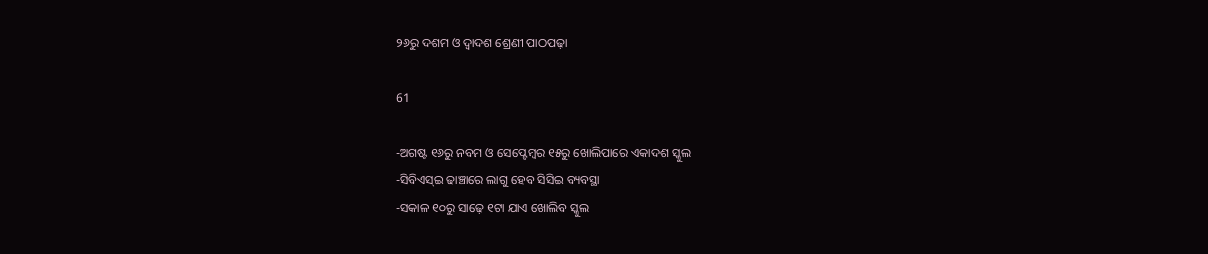୨୬ରୁ ଦଶମ ଓ ଦ୍ୱାଦଶ ଶ୍ରେଣୀ ପାଠପଢ଼ା

61

-ଅଗଷ୍ଟ ୧୬ରୁ ନବମ ଓ ସେପ୍ଟେମ୍ବର ୧୫ରୁ ଖୋଲିପାରେ ଏକାଦଶ ସ୍କୁଲ
-ସିବିଏସ୍ଇ ଢାଞ୍ଚାରେ ଲାଗୁ ହେବ ସିସିଇ ବ୍ୟବସ୍ଥା
-ସକାଳ ୧୦ରୁ ସାଢ଼େ ୧ଟା ଯାଏ ଖୋଲିବ ସ୍କୁଲ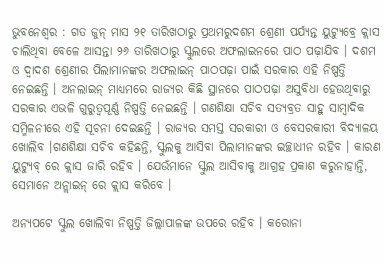ଭୁବନେଶ୍ୱର : ଗତ ଜୁନ୍ ମାସ ୨୧ ତାରିଖଠାରୁ ପ୍ରଥମରୁଦଶମ ଶ୍ରେଣୀ ପର୍ଯ୍ୟନ୍ତ ୟୁଟ୍ୟୁବ୍ରେ କ୍ଲାସ ଚାଲିଥିବା ବେଳେ ଆସନ୍ତା ୨୬ ତାରିଖଠାରୁ ସ୍କୁଲରେ ଅଫଲାଇନରେ ପାଠ ପଢ଼ାଯିବ । ଦଶମ ଓ ଦ୍ୱାଦଶ ଶ୍ରେଣୀର ପିଲାମାନଙ୍କର ଅଫଲାଇନ୍ ପାଠପଢ଼ା ପାଇଁ ସରକାର ଏହି ନିଷ୍ପତ୍ତି ନେଇଛନ୍ତି । ଅନଲାଇନ୍ ମାଧ୍ୟମରେ ରାଜ୍ୟର କିଛି ସ୍ଥାନରେ ପାଠପଢ଼ା ଅସୁବିଧା ହେଉଥିବାରୁ ସରକାର ଏଭଳି ଗୁରୁତ୍ୱପୂର୍ଣ୍ଣ ନିଷ୍ପତ୍ତି ନେଇଛନ୍ତି । ଗଣଶିକ୍ଷା ସଚିବ ସତ୍ୟବ୍ରତ ସାହୁ ସାମ୍ବାଦିକ ସମ୍ମିଳନୀରେ ଏହି ସୂଚନା ଦେଇଛନ୍ତି । ରାଜ୍ୟର ସମସ୍ତ ସରକାରୀ ଓ ବେସରକାରୀ ବିଦ୍ୟାଳୟ ଖୋଲିବ ।ଗଣଶିକ୍ଷା ସଚିବ କହିଛନ୍ତି, ସ୍କୁଲକୁ ଆସିବା ପିଲାମାନଙ୍କର ଇଚ୍ଛାଧୀନ ରହିବ । କାରଣ ୟୁଟ୍ୟୁବ୍ ରେ କ୍ଲାସ ଜାରି ରହିବ । ଯେଉଁମାନେ ସ୍କୁଲ ଆସିବାକୁ ଆଗ୍ରହ ପ୍ରକାଶ କରୁନାହାନ୍ତି, ସେମାନେ ଅନ୍ଲାଇନ୍ ରେ କ୍ଲାସ କରିବେ ।

ଅନ୍ୟପଟେ ସ୍କୁଲ ଖୋଲିବା ନିଷ୍ପତ୍ତି ଜିଲ୍ଲାପାଳଙ୍କ ଉପରେ ରହିବ । କରୋନା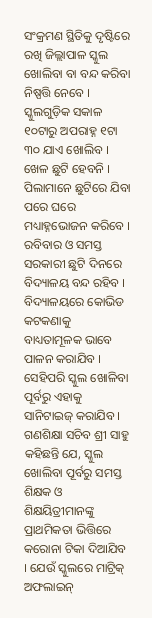ସଂକ୍ରମଣ ସ୍ଥିତିକୁ ଦୃଷ୍ଟିରେ ରଖି ଜିଲ୍ଲାପାଳ ସ୍କୁଲ ଖୋଲିବା ବା ବନ୍ଦ କରିବା ନିଷ୍ପତ୍ତି ନେବେ । ସ୍କୁଲଗୁଡ଼ିକ ସକାଳ ୧୦ଟାରୁ ଅପରାହ୍ନ ୧ଟା ୩୦ ଯାଏ ଖୋଲିବ । ଖେଳ ଛୁଟି ହେବନି । ପିଲାମାନେ ଛୁଟିରେ ଯିବା ପରେ ଘରେ ମଧ୍ୟାହ୍ନଭୋଜନ କରିବେ । ରବିବାର ଓ ସମସ୍ତ ସରକାରୀ ଛୁଟି ଦିନରେ ବିଦ୍ୟାଳୟ ବନ୍ଦ ରହିବ । ବିଦ୍ୟାଳୟରେ କୋଭିଡ କଟକଣାକୁ ବାଧ୍ୟତାମୂଳକ ଭାବେ ପାଳନ କରାଯିବ । ସେହିପରି ସ୍କୁଲ ଖୋଳିବା ପୂର୍ବରୁ ଏହାକୁ ସାନିଟାଇଜ୍ କରାଯିବ । ଗଣଶିକ୍ଷା ସଚିବ ଶ୍ରୀ ସାହୁ କହିଛନ୍ତି ଯେ, ସ୍କୁଲ ଖୋଲିବା ପୂର୍ବରୁ ସମସ୍ତ ଶିକ୍ଷକ ଓ ଶିକ୍ଷୟିତ୍ରୀମାନଙ୍କୁ ପ୍ରାଥମିକତା ଭିତ୍ତିରେ କରୋନା ଟିକା ଦିଆଯିବ । ଯେଉଁ ସ୍କୁଲରେ ମାଟ୍ରିକ୍ ଅଫଲାଇନ୍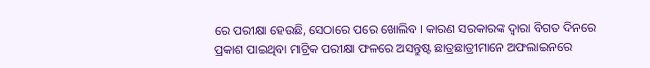ରେ ପରୀକ୍ଷା ହେଉଛି, ସେଠାରେ ପରେ ଖୋଲିବ । କାରଣ ସରକାରଙ୍କ ଦ୍ୱାରା ବିଗତ ଦିନରେ ପ୍ରକାଶ ପାଇଥିବା ମାଟ୍ରିକ ପରୀକ୍ଷା ଫଳରେ ଅସନ୍ତୁଷ୍ଟ ଛାତ୍ରଛାତ୍ରୀମାନେ ଅଫଲାଇନରେ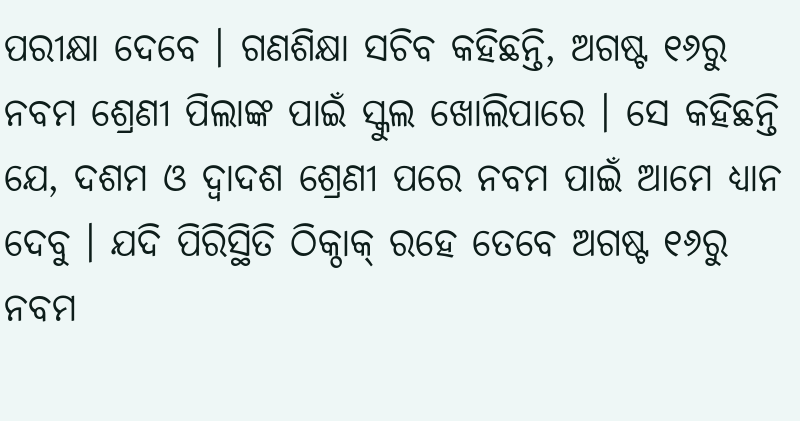ପରୀକ୍ଷା ଦେବେ । ଗଣଶିକ୍ଷା ସଚିବ କହିଛନ୍ତି, ଅଗଷ୍ଟ ୧୬ରୁ ନବମ ଶ୍ରେଣୀ ପିଲାଙ୍କ ପାଇଁ ସ୍କୁଲ ଖୋଲିପାରେ । ସେ କହିଛନ୍ତି ଯେ, ଦଶମ ଓ ଦ୍ୱାଦଶ ଶ୍ରେଣୀ ପରେ ନବମ ପାଇଁ ଆମେ ଧ୍ୟାନ ଦେବୁ । ଯଦି ପିରିସ୍ଥିତି ଠିକ୍ଠାକ୍ ରହେ ତେବେ ଅଗଷ୍ଟ ୧୬ରୁ ନବମ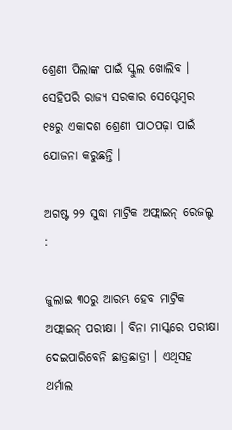ଶ୍ରେଣୀ ପିଲାଙ୍କ ପାଇଁ ସ୍କୁଲ ଖୋଲିବ । ସେହିପରି ରାଜ୍ୟ ସରକାର ସେପ୍ଟେମ୍ବର ୧୫ରୁ ଏକାଦଶ ଶ୍ରେଣୀ ପାଠପଢ଼ା ପାଇଁ ଯୋଜନା କରୁଛନ୍ତି ।

ଅଗଷ୍ଟ ୨୨ ସୁଦ୍ଧା ମାଟ୍ରିକ ଅଫ୍ଲାଇନ୍ ରେଜଲ୍ଟ :

ଜୁଲାଇ ୩୦ରୁ ଆରମ୍ଭ ହେବ ମାଟ୍ରିକ ଅଫ୍ଲାଇନ୍ ପରୀକ୍ଷା । ବିନା ମାସ୍କରେ ପରୀକ୍ଷା ଦେଇପାରିବେନି ଛାତ୍ରଛାତ୍ରୀ । ଏଥିସହ ଥର୍ମାଲ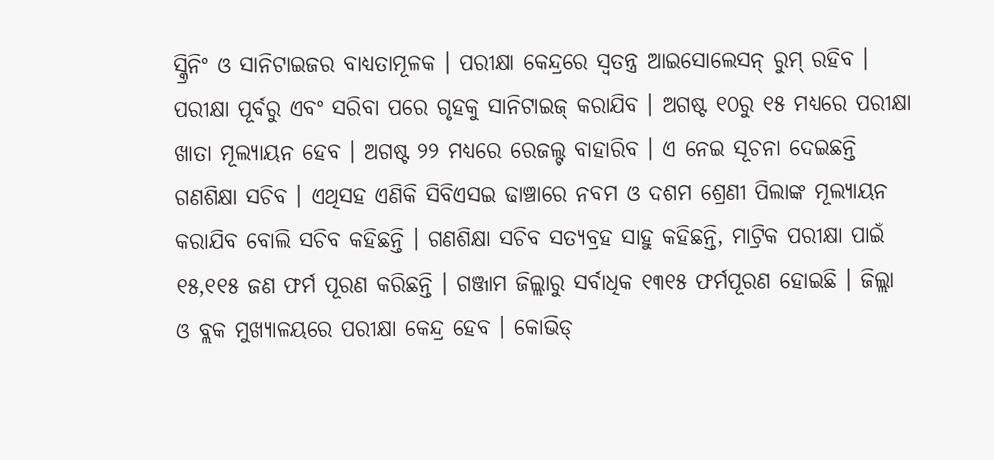ସ୍କ୍ରିନିଂ ଓ ସାନିଟାଇଜର ବାଧ୍ୟତାମୂଳକ । ପରୀକ୍ଷା କେନ୍ଦ୍ରରେ ସ୍ୱତନ୍ତ୍ର ଆଇସୋଲେସନ୍ ରୁମ୍ ରହିବ । ପରୀକ୍ଷା ପୂର୍ବରୁ ଏବଂ ସରିବା ପରେ ଗୃହକୁ ସାନିଟାଇଜ୍ କରାଯିବ । ଅଗଷ୍ଟ ୧୦ରୁ ୧୫ ମଧ୍ୟରେ ପରୀକ୍ଷା ଖାତା ମୂଲ୍ୟାୟନ ହେବ । ଅଗଷ୍ଟ ୨୨ ମଧ୍ୟରେ ରେଜଲ୍ଟ ବାହାରିବ । ଏ ନେଇ ସୂଚନା ଦେଇଛନ୍ତି ଗଣଶିକ୍ଷା ସଚିବ । ଏଥିସହ ଏଣିକି ସିବିଏସଇ ଢାଞ୍ଚାରେ ନବମ ଓ ଦଶମ ଶ୍ରେଣୀ ପିଲାଙ୍କ ମୂଲ୍ୟାୟନ କରାଯିବ ବୋଲି ସଚିବ କହିଛନ୍ତି । ଗଣଶିକ୍ଷା ସଚିବ ସତ୍ୟବ୍ରହ ସାହୁ କହିଛନ୍ତି, ମାଟ୍ରିକ ପରୀକ୍ଷା ପାଇଁ ୧୫,୧୧୫ ଜଣ ଫର୍ମ ପୂରଣ କରିଛନ୍ତି । ଗଞ୍ଜାମ ଜିଲ୍ଲାରୁ ସର୍ବାଧିକ ୧୩୧୫ ଫର୍ମପୂରଣ ହୋଇଛି । ଜିଲ୍ଲା ଓ ବ୍ଲକ ମୁଖ୍ୟାଳୟରେ ପରୀକ୍ଷା କେନ୍ଦ୍ର ହେବ । କୋଭିଡ୍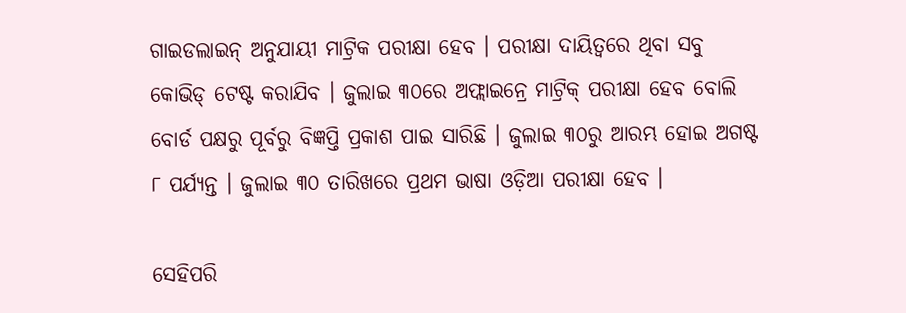ଗାଇଡଲାଇନ୍ ଅନୁଯାୟୀ ମାଟ୍ରିକ ପରୀକ୍ଷା ହେବ । ପରୀକ୍ଷା ଦାୟିତ୍ୱରେ ଥିବା ସବୁ କୋଭିଡ୍ ଟେଷ୍ଟ କରାଯିବ । ଜୁଲାଇ ୩୦ରେ ଅଫ୍ଲାଇନ୍ରେ ମାଟ୍ରିକ୍ ପରୀକ୍ଷା ହେବ ବୋଲି ବୋର୍ଡ ପକ୍ଷରୁ ପୂର୍ବରୁ ବିଜ୍ଞପ୍ତି ପ୍ରକାଶ ପାଇ ସାରିଛି । ଜୁଲାଇ ୩୦ରୁ ଆରମ୍ଭ ହୋଇ ଅଗଷ୍ଟ ୮ ପର୍ଯ୍ୟନ୍ତ । ଜୁଲାଇ ୩୦ ତାରିଖରେ ପ୍ରଥମ ଭାଷା ଓଡ଼ିଆ ପରୀକ୍ଷା ହେବ ।

ସେହିପରି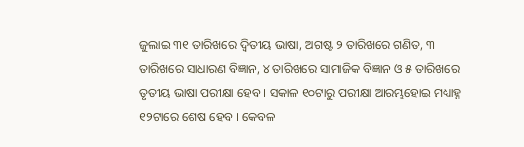ଜୁଲାଇ ୩୧ ତାରିଖରେ ଦ୍ୱିତୀୟ ଭାଷା, ଅଗଷ୍ଟ ୨ ତାରିଖରେ ଗଣିତ, ୩ ତାରିଖରେ ସାଧାରଣ ବିଜ୍ଞାନ, ୪ ତାରିଖରେ ସାମାଜିକ ବିଜ୍ଞାନ ଓ ୫ ତାରିଖରେ ତୃତୀୟ ଭାଷା ପରୀକ୍ଷା ହେବ । ସକାଳ ୧୦ଟାରୁ ପରୀକ୍ଷା ଆରମ୍ଭହୋଇ ମଧ୍ୟାହ୍ନ ୧୨ଟାରେ ଶେଷ ହେବ । କେବଳ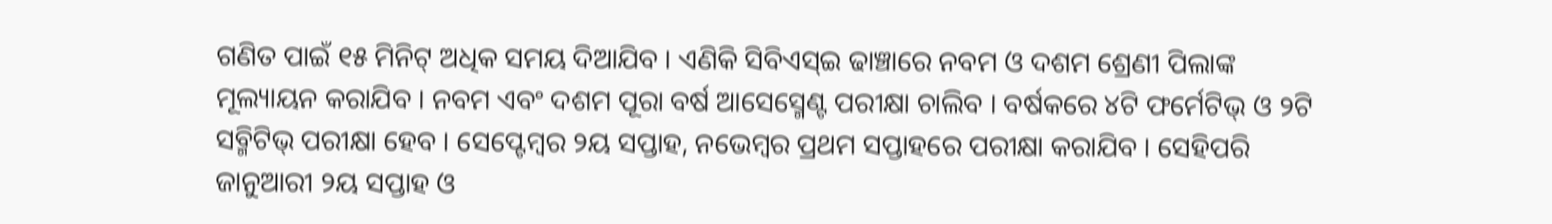ଗଣିତ ପାଇଁ ୧୫ ମିନିଟ୍ ଅଧିକ ସମୟ ଦିଆଯିବ । ଏଣିକି ସିବିଏସ୍ଇ ଢାଞ୍ଚାରେ ନବମ ଓ ଦଶମ ଶ୍ରେଣୀ ପିଲାଙ୍କ ମୂଲ୍ୟାୟନ କରାଯିବ । ନବମ ଏବଂ ଦଶମ ପୂରା ବର୍ଷ ଆସେସ୍ମେଣ୍ଟ ପରୀକ୍ଷା ଚାଲିବ । ବର୍ଷକରେ ୪ଟି ଫର୍ମେଟିଭ୍ ଓ ୨ଟି ସବ୍ମିଟିଭ୍ ପରୀକ୍ଷା ହେବ । ସେପ୍ଟେମ୍ବର ୨ୟ ସପ୍ତାହ, ନଭେମ୍ବର ପ୍ରଥମ ସପ୍ତାହରେ ପରୀକ୍ଷା କରାଯିବ । ସେହିପରି ଜାନୁଆରୀ ୨ୟ ସପ୍ତାହ ଓ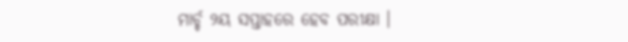ମାର୍ଚ୍ଚ ୨ୟ ସପ୍ତାହରେ ହେବ ପରୀକ୍ଷା ।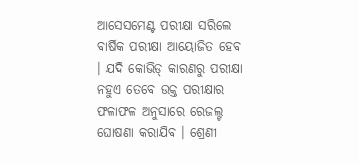ଆସେସମେଣ୍ଟ ପରୀକ୍ଷା ସରିଲେ ବାର୍ଷିକ ପରୀକ୍ଷା ଆୟୋଜିତ ହେବ । ଯଦି କୋଭିଡ୍ କାରଣରୁ ପରୀକ୍ଷା ନହୁଏ ତେବେ ଉକ୍ତ ପରୀକ୍ଷାର ଫଳାଫଳ ଅନୁସାରେ ରେଜଲ୍ଟ ଘୋଷଣା କରାଯିବ । ଶ୍ରେଣୀ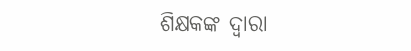ଶିକ୍ଷକଙ୍କ ଦ୍ୱାରା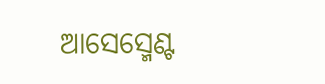ଆସେସ୍ମେଣ୍ଟ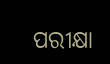ପରୀକ୍ଷା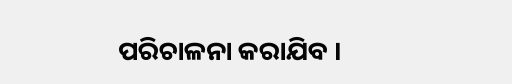ପରିଚାଳନା କରାଯିବ ।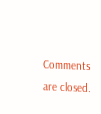Comments are closed.